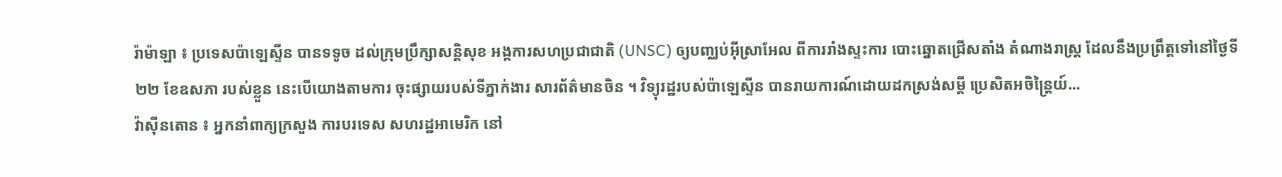រ៉ាម៉ាឡា ៖ ប្រទេសប៉ាឡេស្ទីន បានទទូច ដល់ក្រុមប្រឹក្សាសន្តិសុខ អង្គការសហប្រជាជាតិ (UNSC) ឲ្យបញ្ឈប់អ៊ីស្រាអែល ពីការរាំងស្ទះការ បោះឆ្នោតជ្រើសតាំង តំណាងរាស្ត្រ ដែលនឹងប្រព្រឹត្តទៅនៅថ្ងៃទី ២២ ខែឧសភា របស់ខ្លួន នេះបើយោងតាមការ ចុះផ្សាយរបស់ទីភ្នាក់ងារ សារព័ត៌មានចិន ។ វិទ្យុរដ្ឋរបស់ប៉ាឡេស្ទីន បានរាយការណ៍ដោយដកស្រង់សម្ដី ប្រេសិតអចិន្រ្តៃយ៍...
វ៉ាស៊ីនតោន ៖ អ្នកនាំពាក្យក្រសួង ការបរទេស សហរដ្ឋអាមេរិក នៅ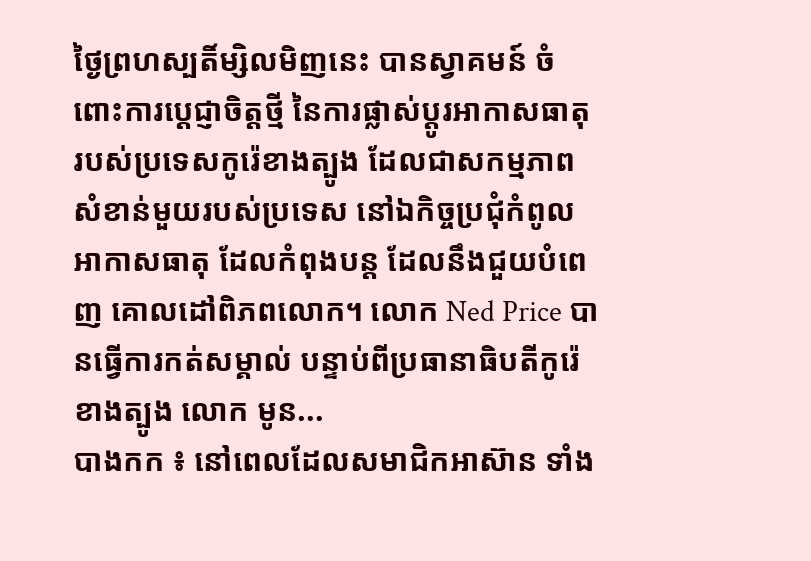ថ្ងៃព្រហស្បតិ៍ម្សិលមិញនេះ បានស្វាគមន៍ ចំពោះការប្តេជ្ញាចិត្តថ្មី នៃការផ្លាស់ប្តូរអាកាសធាតុ របស់ប្រទេសកូរ៉េខាងត្បូង ដែលជាសកម្មភាពសំខាន់មួយរបស់ប្រទេស នៅឯកិច្ចប្រជុំកំពូលអាកាសធាតុ ដែលកំពុងបន្ត ដែលនឹងជួយបំពេញ គោលដៅពិភពលោក។ លោក Ned Price បានធ្វើការកត់សម្គាល់ បន្ទាប់ពីប្រធានាធិបតីកូរ៉េខាងត្បូង លោក មូន...
បាងកក ៖ នៅពេលដែលសមាជិកអាស៊ាន ទាំង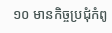១០ មានកិច្ចប្រជុំកំពូ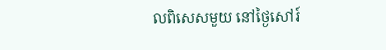លពិសេសមួយ នៅថ្ងៃសៅរ៍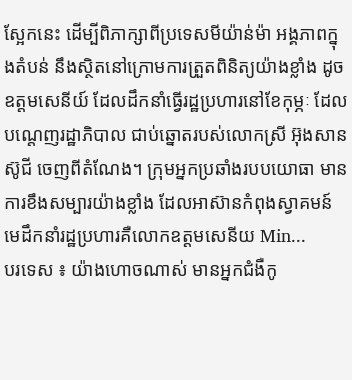ស្អែកនេះ ដើម្បីពិភាក្សាពីប្រទេសមីយ៉ាន់ម៉ា អង្គភាពក្នុងតំបន់ នឹងស្ថិតនៅក្រោមការត្រួតពិនិត្យយ៉ាងខ្លាំង ដូចឧត្តមសេនីយ៍ ដែលដឹកនាំធ្វើរដ្ឋប្រហារនៅខែកុម្ភៈ ដែលបណ្តេញរដ្ឋាភិបាល ជាប់ឆ្នោតរបស់លោកស្រី អ៊ុងសាន ស៊ូជី ចេញពីតំណែង។ ក្រុមអ្នកប្រឆាំងរបបយោធា មានការខឹងសម្បារយ៉ាងខ្លាំង ដែលអាស៊ានកំពុងស្វាគមន៍ មេដឹកនាំរដ្ឋប្រហារគឺលោកឧត្តមសេនីយ Min...
បរទេស ៖ យ៉ាងហោចណាស់ មានអ្នកជំងឺកូ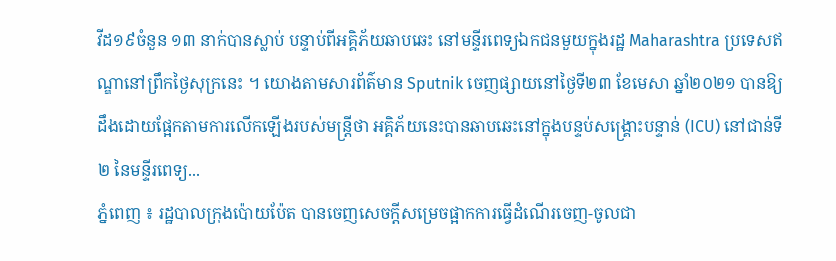វីដ១៩ចំនួន ១៣ នាក់បានស្លាប់ បន្ទាប់ពីអគ្គិភ័យឆាបឆេះ នៅមន្ទីរពេទ្យឯកជនមួយក្នុងរដ្ឋ Maharashtra ប្រទេសឥណ្ឌានៅព្រឹកថ្ងៃសុក្រនេះ ។ យោងតាមសារព័ត៌មាន Sputnik ចេញផ្សាយនៅថ្ងៃទី២៣ ខែមេសា ឆ្នាំ២០២១ បានឱ្យដឹងដោយផ្អែកតាមការលើកឡើងរបស់មន្រ្តីថា អគ្គិភ័យនេះបានឆាបឆេះនៅក្នុងបន្ទប់សង្រ្គោះបន្ទាន់ (ICU) នៅជាន់ទី ២ នៃមន្ទីរពេទ្យ...
ភ្នំពេញ ៖ រដ្ឋបាលក្រុងប៉ោយប៉ែត បានចេញសេចក្ដីសម្រេចផ្អាកការធ្វើដំណើរចេញ-ចូលជា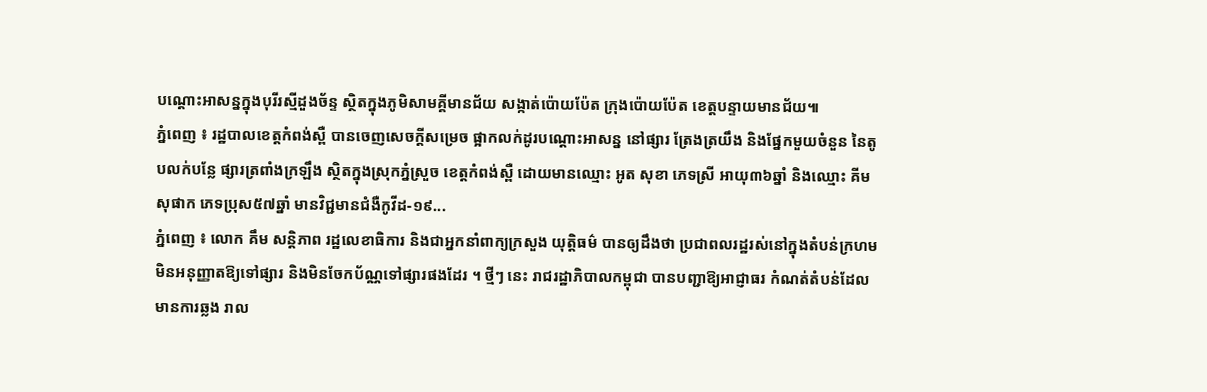បណ្តោះអាសន្នក្នុងបុរីរស្មីដួងច័ន្ទ ស្ថិតក្នុងភូមិសាមគ្គីមានជ័យ សង្កាត់ប៉ោយប៉ែត ក្រុងប៉ោយប៉ែត ខេត្តបន្ទាយមានជ័យ៕
ភ្នំពេញ ៖ រដ្ឋបាលខេត្តកំពង់ស្ពឺ បានចេញសេចក្ដីសម្រេច ផ្អាកលក់ដូរបណ្ដោះអាសន្ន នៅផ្សារ ត្រែងត្រយឹង និងផ្នែកមួយចំនួន នៃតូបលក់បន្លែ ផ្សារត្រពាំងក្រឡឹង ស្ថិតក្នុងស្រុកភ្នំស្រួច ខេត្តកំពង់ស្ពឺ ដោយមានឈ្មោះ អូត សុខា ភេទស្រី អាយុ៣៦ឆ្នាំ និងឈ្មោះ គីម សុផាក ភេទប្រុស៥៧ឆ្នាំ មានវិជ្ជមានជំងឺកូវីដ-១៩...
ភ្នំពេញ ៖ លោក គឹម សន្តិភាព រដ្ឋលេខាធិការ និងជាអ្នកនាំពាក្យក្រសួង យុតិ្តធម៌ បានឲ្យដឹងថា ប្រជាពលរដ្ឋរស់នៅក្នុងតំបន់ក្រហម មិនអនុញ្ញាតឱ្យទៅផ្សារ និងមិនចែកប័ណ្ណទៅផ្សារផងដែរ ។ ថ្មីៗ នេះ រាជរដ្ឋាភិបាលកម្ពុជា បានបញ្ជាឱ្យអាជ្ញាធរ កំណត់តំបន់ដែលមានការឆ្លង រាល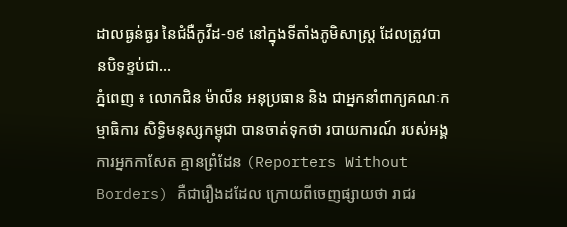ដាលធ្ងន់ធ្ងរ នៃជំងឺកូវីដ-១៩ នៅក្នុងទីតាំងភូមិសាស្ត្រ ដែលត្រូវបានបិទខ្ទប់ជា...
ភ្នំពេញ ៖ លោកជិន ម៉ាលីន អនុប្រធាន និង ជាអ្នកនាំពាក្យគណៈកម្មាធិការ សិទ្ធិមនុស្សកម្ពុជា បានចាត់ទុកថា របាយការណ៍ របស់អង្គការអ្នកកាសែត គ្មានព្រំដែន (Reporters Without Borders) គឺជារឿងដដែល ក្រោយពីចេញផ្សាយថា រាជរ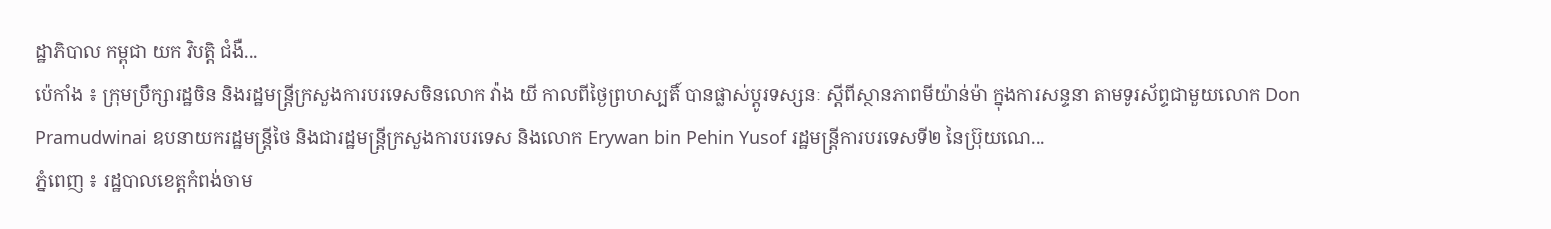ដ្ឋាភិបាល កម្ពុជា យក វិបត្តិ ជំងឺ...
ប៉េកាំង ៖ ក្រុមប្រឹក្សារដ្ឋចិន និងរដ្ឋមន្រ្តីក្រសួងការបរទេសចិនលោក វ៉ាង យី កាលពីថ្ងៃព្រហស្បតិ៍ បានផ្លាស់ប្តូរទស្សនៈ ស្តីពីស្ថានភាពមីយ៉ាន់ម៉ា ក្នុងការសន្ទនា តាមទូរស័ព្ទជាមួយលោក Don Pramudwinai ឧបនាយករដ្ឋមន្រ្តីថៃ និងជារដ្ឋមន្រ្តីក្រសួងការបរទេស និងលោក Erywan bin Pehin Yusof រដ្ឋមន្ត្រីការបរទេសទី២ នៃប្រ៊ុយណេ...
ភ្នំពេញ ៖ រដ្ឋបាលខេត្តកំពង់ចាម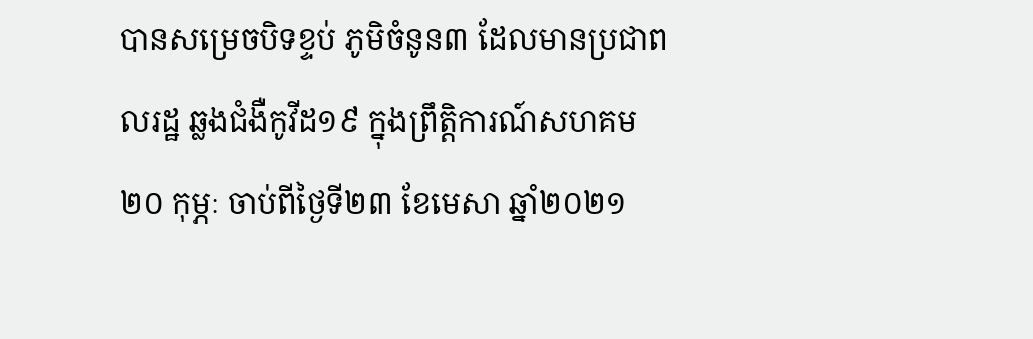បានសម្រេចបិទខ្ទប់ ភូមិចំនូន៣ ដែលមានប្រជាពលរដ្ឋ ឆ្លងជំងឺកូវីដ១៩ ក្នុងព្រឹត្តិការណ៍សហគម ២០ កុម្ភៈ ចាប់ពីថ្ងៃទី២៣ ខែមេសា ឆ្នាំ២០២១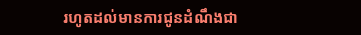រហូតដល់មានការជូនដំណឹងជា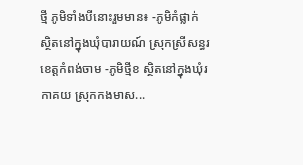ថ្មី ភូមិទាំងបីនោះរួមមាន៖ -ភូមិកំផ្លាក់ ស្ថិតនៅក្នុងឃុំបារាយណ៍ ស្រុកស្រីសន្ធរ ខេត្តកំពង់ចាម -ភូមិថ្មីខ ស្ថិតនៅក្នុងឃុំរកាគយ ស្រុកកងមាស...